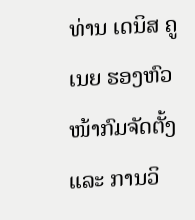ທ່ານ ເດນິສ ຄູເນຍ ຮອງຫົວໜ້າກົມຈັດຕັ້ງ ແລະ ການວິ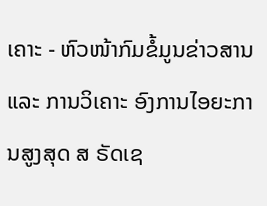ເຄາະ - ຫົວໜ້າກົມຂໍ້ມູນຂ່າວສານ ແລະ ການວິເຄາະ ອົງການໄອຍະການສູງສຸດ ສ ຣັດເຊ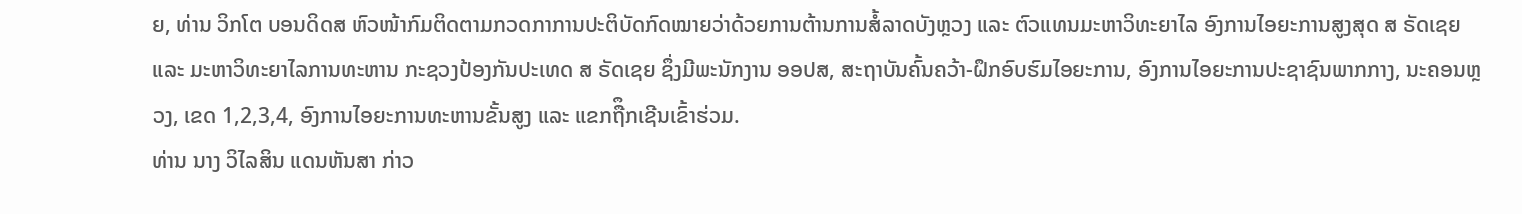ຍ, ທ່ານ ວິກໂຕ ບອນດິດສ ຫົວໜ້າກົມຕິດຕາມກວດກາການປະຕິບັດກົດໝາຍວ່າດ້ວຍການຕ້ານການສໍ້ລາດບັງຫຼວງ ແລະ ຕົວແທນມະຫາວິທະຍາໄລ ອົງການໄອຍະການສູງສຸດ ສ ຣັດເຊຍ ແລະ ມະຫາວິທະຍາໄລການທະຫານ ກະຊວງປ້ອງກັນປະເທດ ສ ຣັດເຊຍ ຊຶ່ງມີພະນັກງານ ອອປສ, ສະຖາບັນຄົ້ນຄວ້າ-ຝຶກອົບຮົມໄອຍະການ, ອົງການໄອຍະການປະຊາຊົນພາກກາງ, ນະຄອນຫຼວງ, ເຂດ 1,2,3,4, ອົງການໄອຍະການທະຫານຂັ້ນສູງ ແລະ ແຂກຖືຶກເຊີນເຂົ້າຮ່ວມ.
ທ່ານ ນາງ ວິໄລສິນ ແດນຫັນສາ ກ່າວ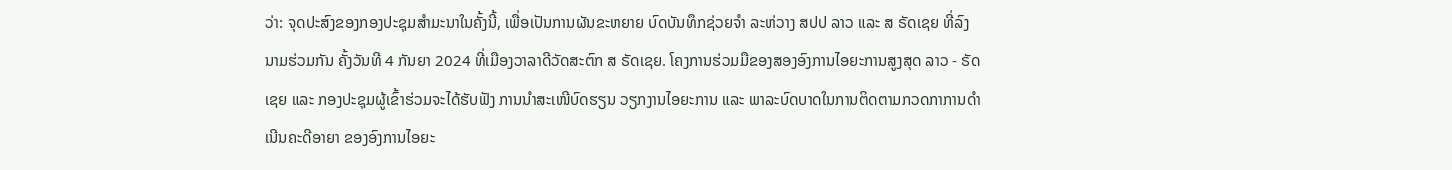ວ່າ: ຈຸດປະສົງຂອງກອງປະຊຸມສໍາມະນາໃນຄັ້ງນີ້, ເພື່ອເປັນການຜັນຂະຫຍາຍ ບົດບັນທຶກຊ່ວຍຈໍາ ລະຫ່ວາງ ສປປ ລາວ ແລະ ສ ຣັດເຊຍ ທີ່ລົງນາມຮ່ວມກັນ ຄັ້ງວັນທີ 4 ກັນຍາ 2024 ທີ່ເມືອງວາລາດີວັດສະຕົກ ສ ຣັດເຊຍ. ໂຄງການຮ່ວມມືຂອງສອງອົງການໄອຍະການສູງສຸດ ລາວ - ຣັດເຊຍ ແລະ ກອງປະຊຸມຜູ້ເຂົ້າຮ່ວມຈະໄດ້ຮັບຟັງ ການນໍາສະເໜີບົດຮຽນ ວຽກງານໄອຍະການ ແລະ ພາລະບົດບາດໃນການຕິດຕາມກວດກາການດໍາເນີນຄະດີອາຍາ ຂອງອົງການໄອຍະ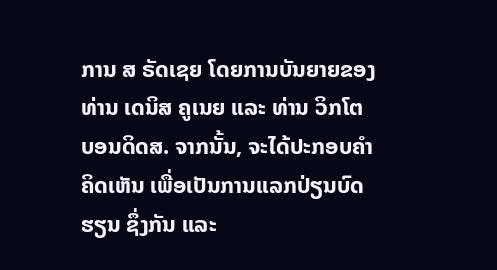ການ ສ ຣັດເຊຍ ໂດຍການບັນຍາຍຂອງ ທ່ານ ເດນິສ ຄູເນຍ ແລະ ທ່ານ ວິກໂຕ ບອນດິດສ. ຈາກນັ້ນ, ຈະໄດ້ປະກອບຄໍາຄິດເຫັນ ເພື່ອເປັນການແລກປ່ຽນບົດຮຽນ ຊຶ່ງກັນ ແລະ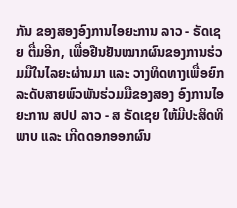ກັນ ຂອງສອງອົງການໄອຍະການ ລາວ - ຣັດເຊຍ ຕື່ມອີກ, ເພື່ອຢືນຢັນໝາກຜົນຂອງການຮ່ວມມືໃນໄລຍະຜ່ານມາ ແລະ ວາງທິດທາງເພື່ອຍົກລະດັບສາຍພົວພັນຮ່ວມມືຂອງສອງ ອົງການໄອຍະການ ສປປ ລາວ - ສ ຣັດເຊຍ ໃຫ້ມີປະສິດທິພາບ ແລະ ເກີດດອກອອກຜົນ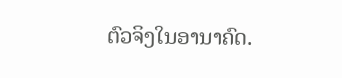ຕົວຈິງໃນອານາຄົດ.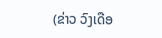(ຂ່າວ ວົງເດືອ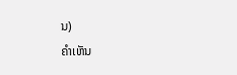ນ)
ຄໍາເຫັນ